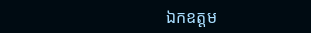ឯកឧត្តម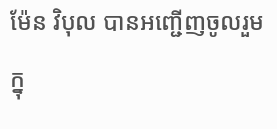ម៉ែន វិបុល បានអញ្ជើញចូលរួមក្នុ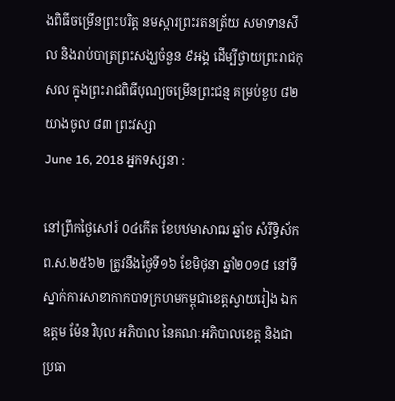ងពិធីចម្រើនព្រះបរិត្ត នមស្ការព្រះរតនត្រ័យ សមាទានសីល និងរាប់បាត្រព្រះសង្ឃចំនួន ៩អង្គ ដើម្បីថ្វាយព្រះរាជកុសល ក្នុងព្រះរាជពិធីបុណ្យចម្រើនព្រះជន្ម គម្រប់ខួប ៨២ យាងចូល ៨៣ ព្រះវស្សា
June 16, 2018 អ្នកទស្សនា :

នៅព្រឹកថ្ងៃសៅរ៍ ០៤កើត ខែបឋមាសាឍ ឆ្នាំច សំរឹទ្ធិស័ក ព.ស.២៥៦២ ត្រូវនឹងថ្ងៃទី១៦ ខែមិថុនា ឆ្នាំ២០១៨ នៅទីស្នាក់ការសាខាកាកបាទក្រហមកម្ពុជាខេត្តស្វាយរៀង ឯកឧត្តម ម៉ែន វិបុល អភិបាល នៃគណៈអភិបាលខេត្ត និងជាប្រធា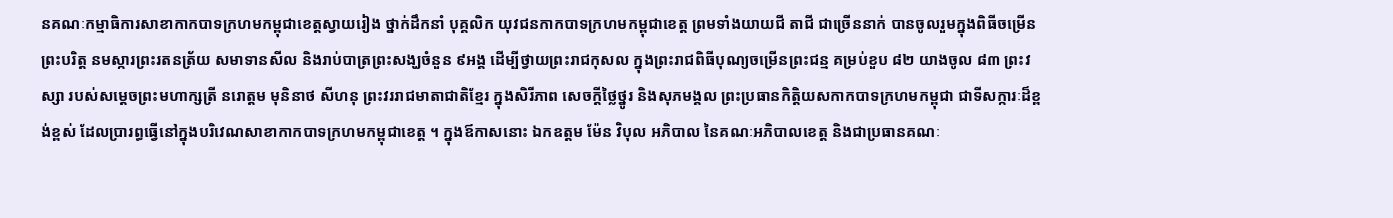នគណៈកម្មាធិការសាខាកាកបាទក្រហមកម្ពុជាខេត្តស្វាយរៀង ថ្នាក់ដឹកនាំ បុគ្គលិក យុវជនកាកបាទក្រហមកម្ពុជាខេត្ត ព្រមទាំងយាយជី តាជី ជាច្រើននាក់ បានចូលរួមក្នុងពិធីចម្រើនព្រះបរិត្ត នមស្ការព្រះរតនត្រ័យ សមាទានសីល និងរាប់បាត្រព្រះសង្ឃចំនួន ៩អង្គ ដើម្បីថ្វាយព្រះរាជកុសល ក្នុងព្រះរាជពិធីបុណ្យចម្រើនព្រះជន្ម គម្រប់ខួប ៨២ យាងចូល ៨៣ ព្រះវស្សា របស់សម្ដេចព្រះមហាក្សត្រី នរោត្ដម មុនិនាថ សីហនុ ព្រះវររាជមាតាជាតិខ្មែរ ក្នុងសិរីភាព សេចក្តីថ្លៃថ្នូរ និងសុភមង្គល ព្រះប្រធានកិត្តិយសកាកបាទក្រហមកម្ពុជា ជាទីសក្ការៈដ៏ខ្ពង់ខ្ពស់ ដែលប្រារព្ធធ្វើនៅក្នុងបរិវេណសាខាកាកបាទក្រហមកម្ពុជាខេត្ត ។ ក្នុងឪកាសនោះ ឯកឧត្តម ម៉ែន វិបុល អភិបាល នៃគណៈអភិបាលខេត្ត និងជាប្រធានគណៈ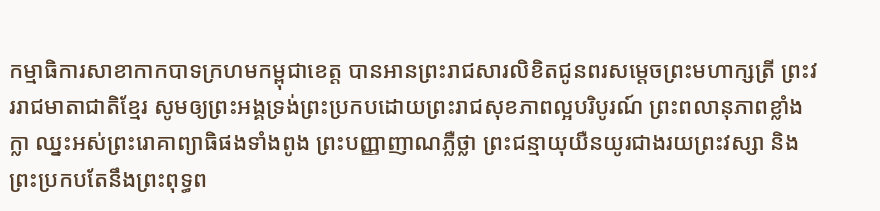កម្មាធិការសាខាកាកបាទក្រហមកម្ពុជាខេត្ត បានអានព្រះរាជសារលិខិតជូនពរសម្ដេចព្រះមហាក្សត្រី ព្រះវររាជមាតាជាតិខ្មែរ សូមឲ្យព្រះអង្គទ្រង់ព្រះប្រកបដោយព្រះរាជសុខភាពល្អបរិបូរណ៍ ព្រះពលានុភាពខ្លាំងក្លា ឈ្នះអស់ព្រះរោគាព្យាធិផងទាំងពូង ព្រះបញ្ញាញាណភ្លឺថ្លា ព្រះជន្មាយុយឺនយូរជាងរយព្រះវស្សា និងព្រះប្រកបតែនឹងព្រះពុទ្ធព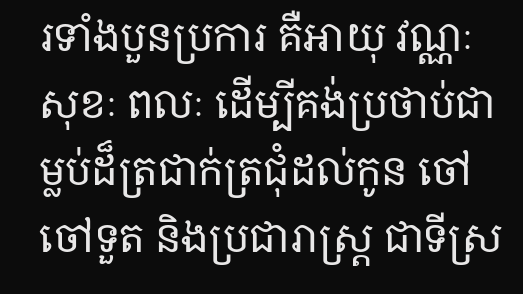រទាំងបួនប្រការ គឺអាយុ វណ្ណៈ សុខៈ ពលៈ ដើម្បីគង់ប្រថាប់ជាម្លប់ដ៏ត្រជាក់ត្រជុំដល់កូន ចៅ ចៅទួត និងប្រជារាស្រ្ត ជាទីស្រ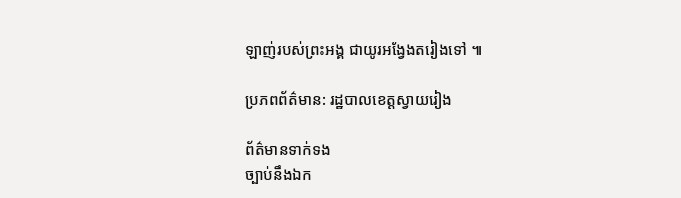ឡាញ់របស់ព្រះអង្គ ជាយូរអង្វែងតរៀងទៅ ៕

ប្រភពព័ត៌មាន: រដ្ឋបាលខេត្តស្វាយរៀង

ព័ត៌មានទាក់ទង
ច្បាប់នឹងឯក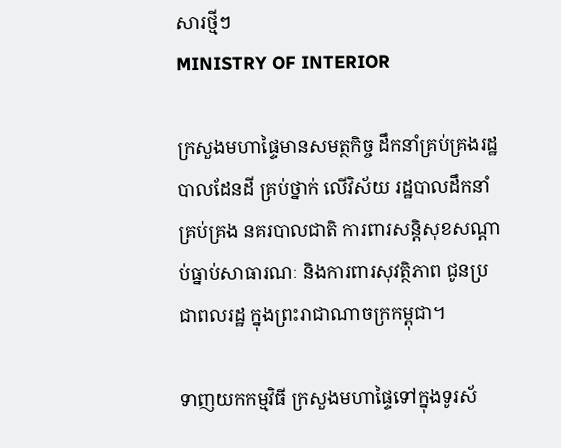សារថ្មីៗ
MINISTRY OF INTERIOR

ក្រសួងមហាផ្ទៃមានសមត្ថកិច្ច ដឹកនាំគ្រប់គ្រងរដ្ឋបាលដែនដី គ្រប់ថ្នាក់ លើវិស័យ រដ្ឋបាលដឹកនាំគ្រប់គ្រង នគរបាលជាតិ ការពារសន្តិសុខសណ្តាប់ធ្នាប់សាធារណៈ និងការពារសុវត្ថិភាព ជូនប្រជាពលរដ្ឋ ក្នុងព្រះរាជាណាចក្រកម្ពុជា។

ទាញយកកម្មវិធី ក្រសួងមហាផ្ទៃទៅក្នុងទូរស័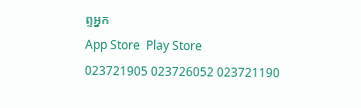ព្ទអ្នក
App Store  Play Store
023721905 023726052 023721190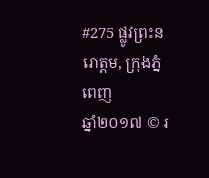#275 ផ្លូវព្រះនរោត្តម, ក្រុងភ្នំពេញ
ឆ្នាំ២០១៧ © រ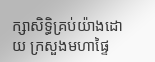ក្សាសិទ្ធិគ្រប់យ៉ាងដោយ ក្រសួងមហាផ្ទៃ